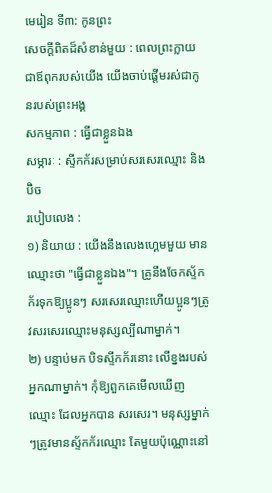មេរៀន ទី៣: កូនព្រះ
សេចក្តីពិតដ៏សំខាន់មួយ : ពេលព្រះក្លាយជាឪពុករបស់យើង យើងចាប់ផ្ដើមរស់ជាកូនរបស់ព្រះអង្គ
សកម្មភាព : ធ្វើជាខ្លួនឯង
សម្ភារៈ : ស្ទីកក័រសម្រាប់សរសេរឈ្មោះ និងប៊ិច
របៀបលេង :
១) និយាយ : យើងនឹងលេងហ្គេមមួយ មានឈ្មោះថា "ធ្វើជាខ្លួនឯង"។ គ្រូនឹងចែកស្ទ័កក័រទុកឱ្យប្អូនៗ សរសេរឈ្មោះហើយប្អូនៗត្រូវសរសេរឈ្មោះមនុស្សល្បីណាម្នាក់។
២) បន្ទាប់មក បិទស្ទីកក័រនោះ លើខ្នងរបស់អ្នកណាម្នាក់។ កុំឱ្យពួកគេមើលឃើញឈ្មោះ ដែលអ្នកបាន សរសេរ។ មនុស្សម្នាក់ៗត្រូវមានស្ទ័កក័រឈ្មោះ តែមួយប៉ុណ្ណោះនៅ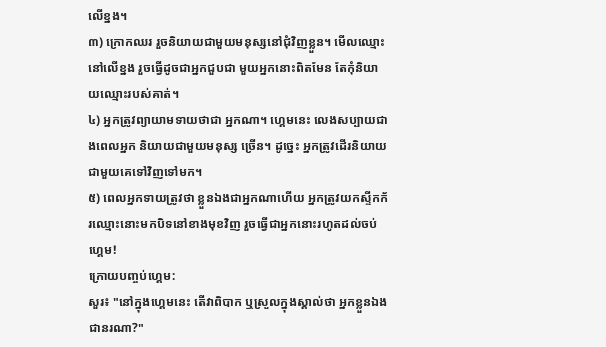លើខ្នង។
៣) ក្រោកឈរ រួចនិយាយជាមួយមនុស្សនៅជុំវិញខ្លួន។ មើលឈ្មោះនៅលើខ្នង រួចធ្វើដូចជាអ្នកជួបជា មួយអ្នកនោះពិតមែន តែកុំនិយាយឈ្មោះរបស់គាត់។
៤) អ្នកត្រូវព្យាយាមទាយថាជា អ្នកណា។ ហ្គេមនេះ លេងសប្បាយជាងពេលអ្នក និយាយជាមួយមនុស្ស ច្រើន។ ដូច្នេះ អ្នកត្រូវដើរនិយាយជាមួយគេទៅវិញទៅមក។
៥) ពេលអ្នកទាយត្រូវថា ខ្លួនឯងជាអ្នកណាហើយ អ្នកត្រូវយកស្ទីកក័រឈ្មោះនោះមកបិទនៅខាងមុខវិញ រួចធ្វើជាអ្នកនោះរហូតដល់ចប់ហ្គេម!
ក្រោយបញ្ចប់ហ្គេម:
សួរ៖ "នៅក្នុងហ្គេមនេះ តើវាពិបាក ឬស្រួលក្នុងស្គាល់ថា អ្នកខ្លួនឯងជានរណា?"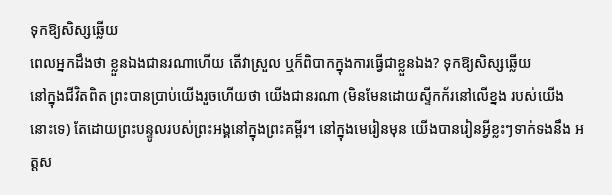ទុកឱ្យសិស្សឆ្លើយ
ពេលអ្នកដឹងថា ខ្លួនឯងជានរណាហើយ តើវាស្រួល ឬក៏ពិបាកក្នុងការធ្វើជាខ្លួនឯង? ទុកឱ្យសិស្សឆ្លើយ
នៅក្នុងជីវិតពិត ព្រះបានប្រាប់យើងរួចហើយថា យើងជានរណា (មិនមែនដោយស្ទីកក័រនៅលើខ្នង របស់យើងនោះទេ) តែដោយព្រះបន្ទូលរបស់ព្រះអង្គនៅក្នុងព្រះគម្ពីរ។ នៅក្នុងមេរៀនមុន យើងបានរៀនអ្វីខ្លះៗទាក់ទងនឹង អត្តស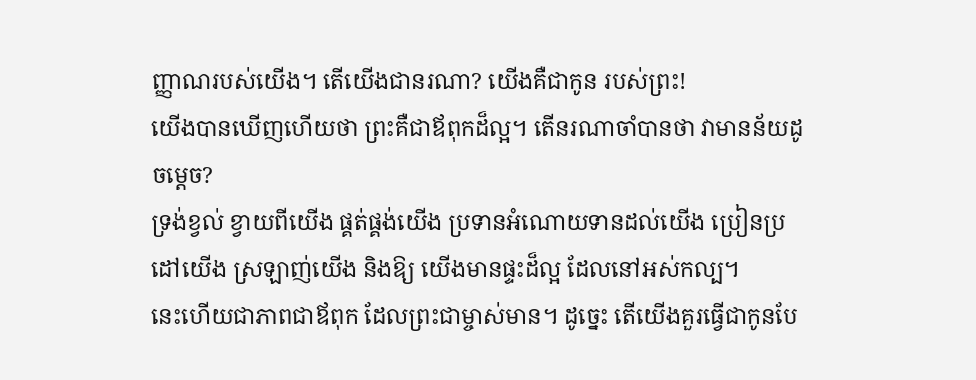ញ្ញាណរបស់យើង។ តើយើងជានរណា? យើងគឺជាកូន របស់ព្រះ!
យើងបានឃើញហើយថា ព្រះគឺជាឪពុកដ៏ល្អ។ តើនរណាចាំបានថា វាមានន័យដូចម្ដេច?
ទ្រង់ខ្វល់ ខ្វាយពីយើង ផ្គត់ផ្គង់យើង ប្រទានអំណោយទានដល់យើង ប្រៀនប្រដៅយើង ស្រឡាញ់យើង និងឱ្យ យើងមានផ្ទះដ៏ល្អ ដែលនៅអស់កល្ប។
នេះហើយជាភាពជាឪពុក ដែលព្រះជាម្ចាស់មាន។ ដូច្នេះ តើយើងគួរធ្វើជាកូនបែ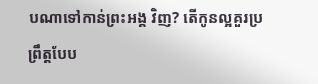បណាទៅកាន់ព្រះអង្គ វិញ? តើកូនល្អគួរប្រព្រឹត្តបែប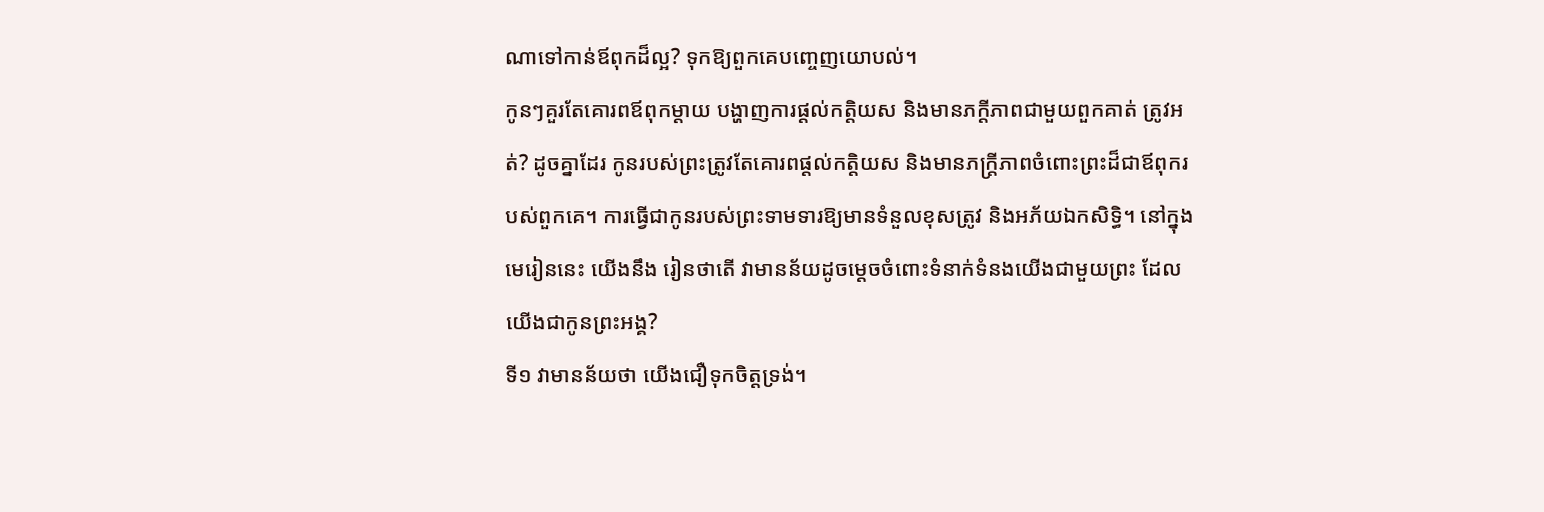ណាទៅកាន់ឪពុកដ៏ល្អ? ទុកឱ្យពួកគេបញ្ចេញយោបល់។
កូនៗគួរតែគោរពឪពុកម្ដាយ បង្ហាញការផ្ដល់កត្តិយស និងមានភក្ដីភាពជាមួយពួកគាត់ ត្រូវអត់? ដូចគ្នាដែរ កូនរបស់ព្រះត្រូវតែគោរពផ្ដល់កត្តិយស និងមានភក្ត្រីភាពចំពោះព្រះដ៏ជាឪពុករបស់ពួកគេ។ ការធ្វើជាកូនរបស់ព្រះទាមទារឱ្យមានទំនួលខុសត្រូវ និងអភ័យឯកសិទ្ធិ។ នៅក្នុងមេរៀននេះ យើងនឹង រៀនថាតើ វាមានន័យដូចម្ដេចចំពោះទំនាក់ទំនងយើងជាមួយព្រះ ដែលយើងជាកូនព្រះអង្គ?
ទី១ វាមានន័យថា យើងជឿទុកចិត្តទ្រង់។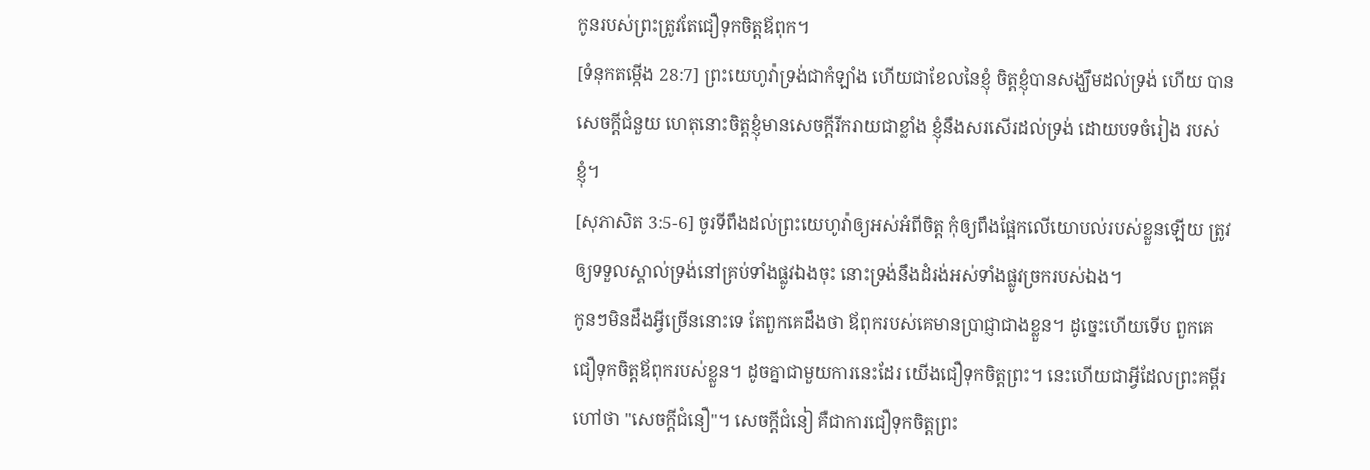កូនរបស់ព្រះត្រូវតែជឿទុកចិត្តឪពុក។
[ទំនុកតម្កើង 28:7] ព្រះយេហូវ៉ាទ្រង់ជាកំឡាំង ហើយជាខែលនៃខ្ញុំ ចិត្តខ្ញុំបានសង្ឃឹមដល់ទ្រង់ ហើយ បានសេចក្តីជំនួយ ហេតុនោះចិត្តខ្ញុំមានសេចក្តីរីករាយជាខ្លាំង ខ្ញុំនឹងសរសើរដល់ទ្រង់ ដោយបទចំរៀង របស់ខ្ញុំ។
[សុភាសិត 3:5-6] ចូរទីពឹងដល់ព្រះយេហូវ៉ាឲ្យអស់អំពីចិត្ត កុំឲ្យពឹងផ្អែកលើយោបល់របស់ខ្លួនឡើយ ត្រូវឲ្យទទួលស្គាល់ទ្រង់នៅគ្រប់ទាំងផ្លូវឯងចុះ នោះទ្រង់នឹងដំរង់អស់ទាំងផ្លូវច្រករបស់ឯង។
កូនៗមិនដឹងអ្វីច្រើននោះទេ តែពួកគេដឹងថា ឪពុករបស់គេមានប្រាជ្ញាជាងខ្លួន។ ដូច្នេះហើយទើប ពួកគេជឿទុកចិត្តឪពុករបស់ខ្លួន។ ដូចគ្នាជាមួយការនេះដែរ យើងជឿទុកចិត្តព្រះ។ នេះហើយជាអ្វីដែលព្រះគម្ពីរ ហៅថា "សេចក្ដីជំនឿ"។ សេចក្ដីជំនៀ គឺជាការជឿទុកចិត្តព្រះ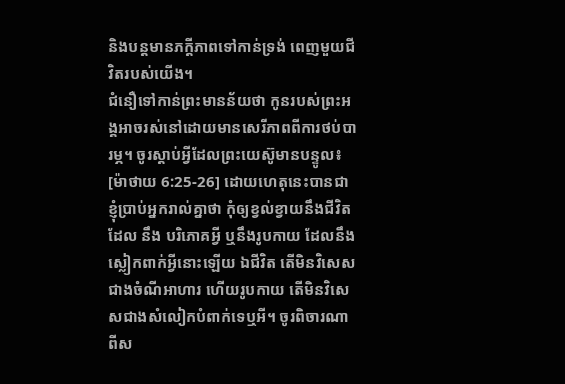និងបន្តមានភក្ដីភាពទៅកាន់ទ្រង់ ពេញមួយជីវិតរបស់យើង។
ជំនឿទៅកាន់ព្រះមានន័យថា កូនរបស់ព្រះអង្គអាចរស់នៅដោយមានសេរីភាពពីការថប់បារម្ភ។ ចូរស្ដាប់អ្វីដែលព្រះយេស៊ូមានបន្ទូល៖
[ម៉ាថាយ 6:25-26] ដោយហេតុនេះបានជាខ្ញុំប្រាប់អ្នករាល់គ្នាថា កុំឲ្យខ្វល់ខ្វាយនឹងជីវិតដែល នឹង បរិភោគអ្វី ឬនឹងរូបកាយ ដែលនឹងស្លៀកពាក់អ្វីនោះឡើយ ឯជីវិត តើមិនវិសេសជាងចំណីអាហារ ហើយរូបកាយ តើមិនវិសេសជាងសំលៀកបំពាក់ទេឬអី។ ចូរពិចារណាពីស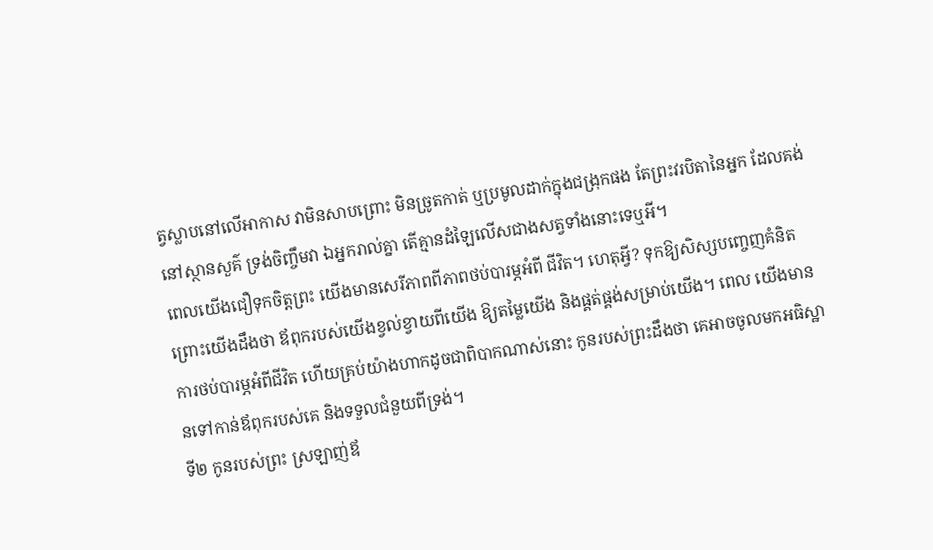ត្វស្លាបនៅលើអាកាស វាមិនសាបព្រោះ មិនច្រូតកាត់ ឬប្រមូលដាក់ក្នុងជង្រុកផង តែព្រះវរបិតានៃអ្នក ដែលគង់នៅស្ថានសួគ៌ ទ្រង់ចិញ្ចឹមវា ឯអ្នករាល់គ្នា តើគ្មានដំឡៃលើសជាងសត្វទាំងនោះទេឬអី។
ពេលយើងជឿទុកចិត្តព្រះ យើងមានសេរីភាពពីភាពថប់បារម្ភអំពី ជីវិត។ ហេតុអ្វី? ទុកឱ្យសិស្សបញ្ចេញគំនិត
ព្រោះយើងដឹងថា ឪពុករបស់យើងខ្វល់ខ្វាយពីយើង ឱ្យតម្លៃយើង និងផ្គត់ផ្គង់សម្រាប់យើង។ ពេល យើងមានការថប់បារម្ភអំពីជីវិត ហើយគ្រប់យ៉ាងហាកដូចជាពិបាកណាស់នោះ កូនរបស់ព្រះដឹងថា គេអាចចូលមកអធិស្ឋានទៅកាន់ឪពុករបស់គេ និងទទួលជំនួយពីទ្រង់។
ទី២ កូនរបស់ព្រះ ស្រឡាញ់ឪ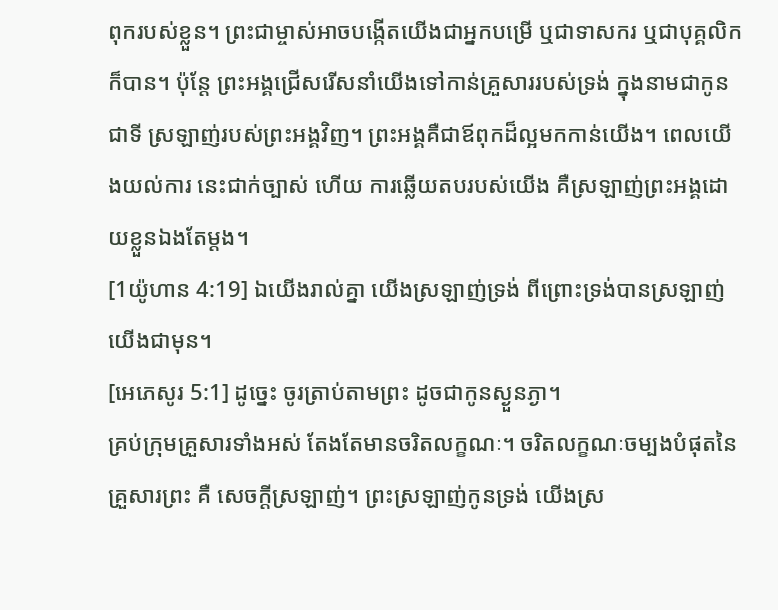ពុករបស់ខ្លួន។ ព្រះជាម្ចាស់អាចបង្កើតយើងជាអ្នកបម្រើ ឬជាទាសករ ឬជាបុគ្គលិកក៏បាន។ ប៉ុន្តែ ព្រះអង្គជ្រើសរើសនាំយើងទៅកាន់គ្រួសាររបស់ទ្រង់ ក្នុងនាមជាកូនជាទី ស្រឡាញ់របស់ព្រះអង្គវិញ។ ព្រះអង្គគឺជាឪពុកដ៏ល្អមកកាន់យើង។ ពេលយើងយល់ការ នេះជាក់ច្បាស់ ហើយ ការឆ្លើយតបរបស់យើង គឺស្រឡាញ់ព្រះអង្គដោយខ្លួនឯងតែម្ដង។
[1យ៉ូហាន 4:19] ឯយើងរាល់គ្នា យើងស្រឡាញ់ទ្រង់ ពីព្រោះទ្រង់បានស្រឡាញ់យើងជាមុន។
[អេភេសូរ 5:1] ដូច្នេះ ចូរត្រាប់តាមព្រះ ដូចជាកូនស្ងួនភ្ងា។
គ្រប់ក្រុមគ្រួសារទាំងអស់ តែងតែមានចរិតលក្ខណៈ។ ចរិតលក្ខណៈចម្បងបំផុតនៃគ្រួសារព្រះ គឺ សេចក្ដីស្រឡាញ់។ ព្រះស្រឡាញ់កូនទ្រង់ យើងស្រ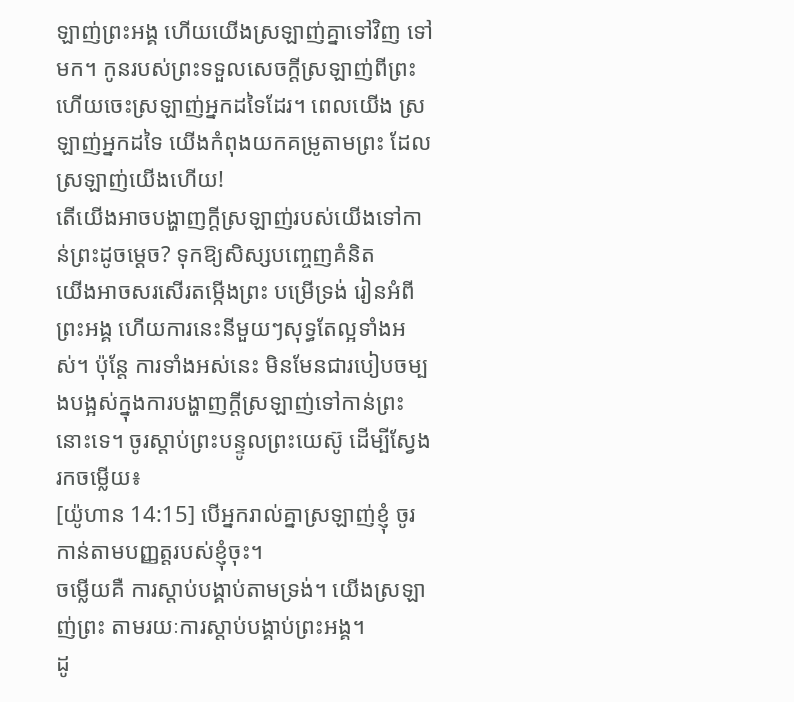ឡាញ់ព្រះអង្គ ហើយយើងស្រឡាញ់គ្នាទៅវិញ ទៅមក។ កូនរបស់ព្រះទទួលសេចក្ដីស្រឡាញ់ពីព្រះ ហើយចេះស្រឡាញ់អ្នកដទៃដែរ។ ពេលយើង ស្រឡាញ់អ្នកដទៃ យើងកំពុងយកគម្រូតាមព្រះ ដែលស្រឡាញ់យើងហើយ!
តើយើងអាចបង្ហាញក្ដីស្រឡាញ់របស់យើងទៅកាន់ព្រះដូចម្ដេច? ទុកឱ្យសិស្សបញ្ចេញគំនិត
យើងអាចសរសើរតម្កើងព្រះ បម្រើទ្រង់ រៀនអំពីព្រះអង្គ ហើយការនេះនីមួយៗសុទ្ធតែល្អទាំងអស់។ ប៉ុន្តែ ការទាំងអស់នេះ មិនមែនជារបៀបចម្បងបង្អស់ក្នុងការបង្ហាញក្ដីស្រឡាញ់ទៅកាន់ព្រះនោះទេ។ ចូរស្ដាប់ព្រះបន្ទូលព្រះយេស៊ូ ដើម្បីស្វែងរកចម្លើយ៖
[យ៉ូហាន 14:15] បើអ្នករាល់គ្នាស្រឡាញ់ខ្ញុំ ចូរកាន់តាមបញ្ញត្តរបស់ខ្ញុំចុះ។
ចម្លើយគឺ ការស្ដាប់បង្គាប់តាមទ្រង់។ យើងស្រឡាញ់ព្រះ តាមរយៈការស្ដាប់បង្គាប់ព្រះអង្គ។
ដូ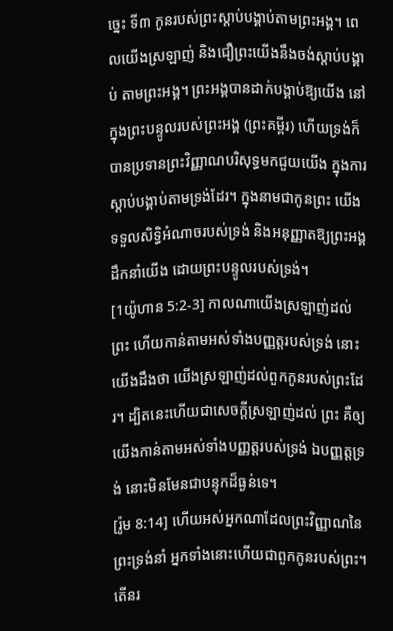ច្នេះ ទី៣ កូនរបស់ព្រះស្ដាប់បង្គាប់តាមព្រះអង្គ។ ពេលយើងស្រឡាញ់ និងជឿព្រះយើងនឹងចង់ស្ដាប់បង្គាប់ តាមព្រះអង្គ។ ព្រះអង្គបានដាក់បង្គាប់ឱ្យយើង នៅក្នុងព្រះបន្ទូលរបស់ព្រះអង្គ (ព្រះគម្ពីរ) ហើយទ្រង់ក៏ បានប្រទានព្រះវិញ្ញាណបរិសុទ្ធមកជួយយើង ក្នុងការស្ដាប់បង្គាប់តាមទ្រង់ដែរ។ ក្នុងនាមជាកូនព្រះ យើងទទួលសិទ្ធិអំណាចរបស់ទ្រង់ និងអនុញ្ញាតឱ្យព្រះអង្គដឹកនាំយើង ដោយព្រះបន្ទូលរបស់ទ្រង់។
[1យ៉ូហាន 5:2-3] កាលណាយើងស្រឡាញ់ដល់ព្រះ ហើយកាន់តាមអស់ទាំងបញ្ញត្តរបស់ទ្រង់ នោះ យើងដឹងថា យើងស្រឡាញ់ដល់ពួកកូនរបស់ព្រះដែរ។ ដ្បិតនេះហើយជាសេចក្តីស្រឡាញ់ដល់ ព្រះ គឺឲ្យយើងកាន់តាមអស់ទាំងបញ្ញត្តរបស់ទ្រង់ ឯបញ្ញត្តទ្រង់ នោះមិនមែនជាបន្ទុកដ៏ធ្ងន់ទេ។
[រ៉ូម 8:14] ហើយអស់អ្នកណាដែលព្រះវិញ្ញាណនៃព្រះទ្រង់នាំ អ្នកទាំងនោះហើយជាពួកកូនរបស់ព្រះ។
តើនរ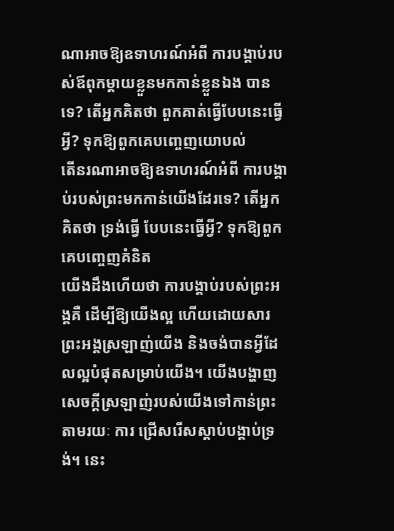ណាអាចឱ្យឧទាហរណ៍អំពី ការបង្គាប់របស់ឪពុកម្ដាយខ្លួនមកកាន់ខ្លួនឯង បានទេ? តើអ្នកគិតថា ពួកគាត់ធ្វើបែបនេះធ្វើអ្វី? ទុកឱ្យពួកគេបញ្ចេញយោបល់
តើនរណាអាចឱ្យឧទាហរណ៍អំពី ការបង្គាប់របស់ព្រះមកកាន់យើងដែរទេ? តើអ្នកគិតថា ទ្រង់ធ្វើ បែបនេះធ្វើអ្វី? ទុកឱ្យពួកគេបញ្ចេញគំនិត
យើងដឹងហើយថា ការបង្គាប់របស់ព្រះអង្គគឺ ដើម្បីឱ្យយើងល្អ ហើយដោយសារព្រះអង្គស្រឡាញ់យើង និងចង់បានអ្វីដែលល្អបំផុតសម្រាប់យើង។ យើងបង្ហាញសេចក្ដីស្រឡាញ់របស់យើងទៅកាន់ព្រះតាមរយៈ ការ ជ្រើសរើសស្ដាប់បង្គាប់ទ្រង់។ នេះ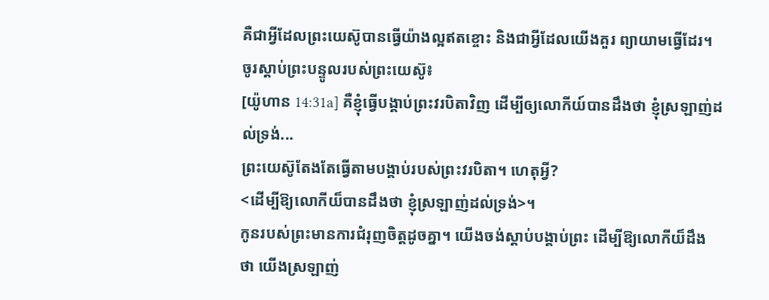គឺជាអ្វីដែលព្រះយេស៊ូបានធ្វើយ៉ាងល្អឥតខ្ចោះ និងជាអ្វីដែលយើងគួរ ព្យាយាមធ្វើដែរ។ ចូរស្ដាប់ព្រះបន្ទូលរបស់ព្រះយេស៊ូ៖
[យ៉ូហាន 14:31a] គឺខ្ញុំធ្វើបង្គាប់ព្រះវរបិតាវិញ ដើម្បីឲ្យលោកីយ៍បានដឹងថា ខ្ញុំស្រឡាញ់ដល់ទ្រង់...
ព្រះយេស៊ូតែងតែធ្វើតាមបង្គាប់របស់ព្រះវរបិតា។ ហេតុអ្វី?
<ដើម្បីឱ្យលោកីយ៏បានដឹងថា ខ្ញុំស្រឡាញ់ដល់ទ្រង់>។
កូនរបស់ព្រះមានការជំរុញចិត្តដូចគ្នា។ យើងចង់ស្ដាប់បង្គាប់ព្រះ ដើម្បីឱ្យលោកីយ៏ដឹងថា យើងស្រឡាញ់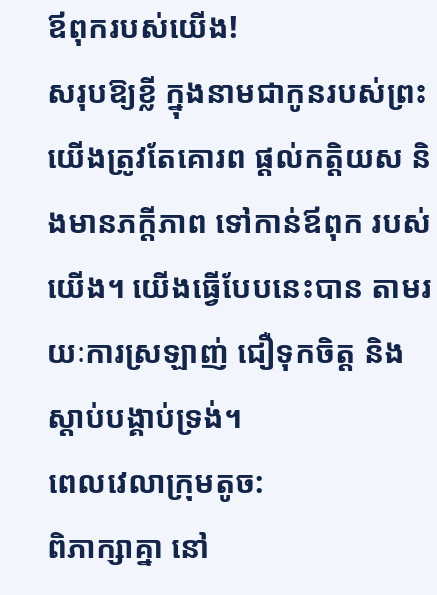ឪពុករបស់យើង!
សរុបឱ្យខ្លី ក្នុងនាមជាកូនរបស់ព្រះ យើងត្រូវតែគោរព ផ្ដល់កត្តិយស និងមានភក្តីភាព ទៅកាន់ឪពុក របស់យើង។ យើងធ្វើបែបនេះបាន តាមរយៈការស្រឡាញ់ ជឿទុកចិត្ត និងស្ដាប់បង្គាប់ទ្រង់។
ពេលវេលាក្រុមតូច:
ពិភាក្សាគ្នា នៅ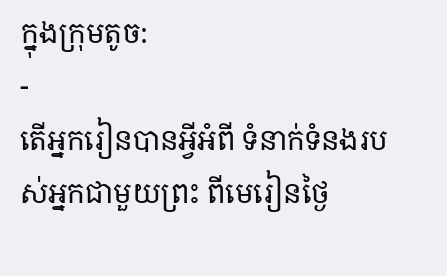ក្នុងក្រុមតូច:
-
តើអ្នករៀនបានអ្វីអំពី ទំនាក់ទំនងរបស់អ្នកជាមួយព្រះ ពីមេរៀនថ្ងៃ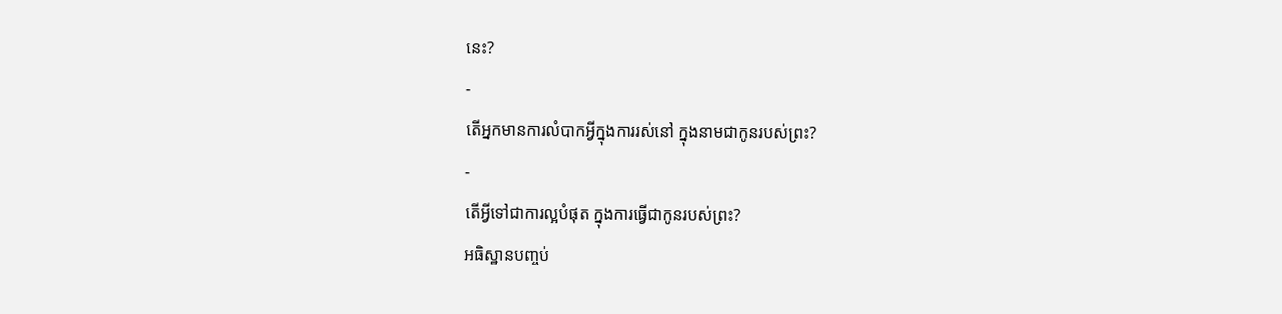នេះ?
-
តើអ្នកមានការលំបាកអ្វីក្នុងការរស់នៅ ក្នុងនាមជាកូនរបស់ព្រះ?
-
តើអ្វីទៅជាការល្អបំផុត ក្នុងការធ្វើជាកូនរបស់ព្រះ?
អធិស្ឋានបញ្ចប់